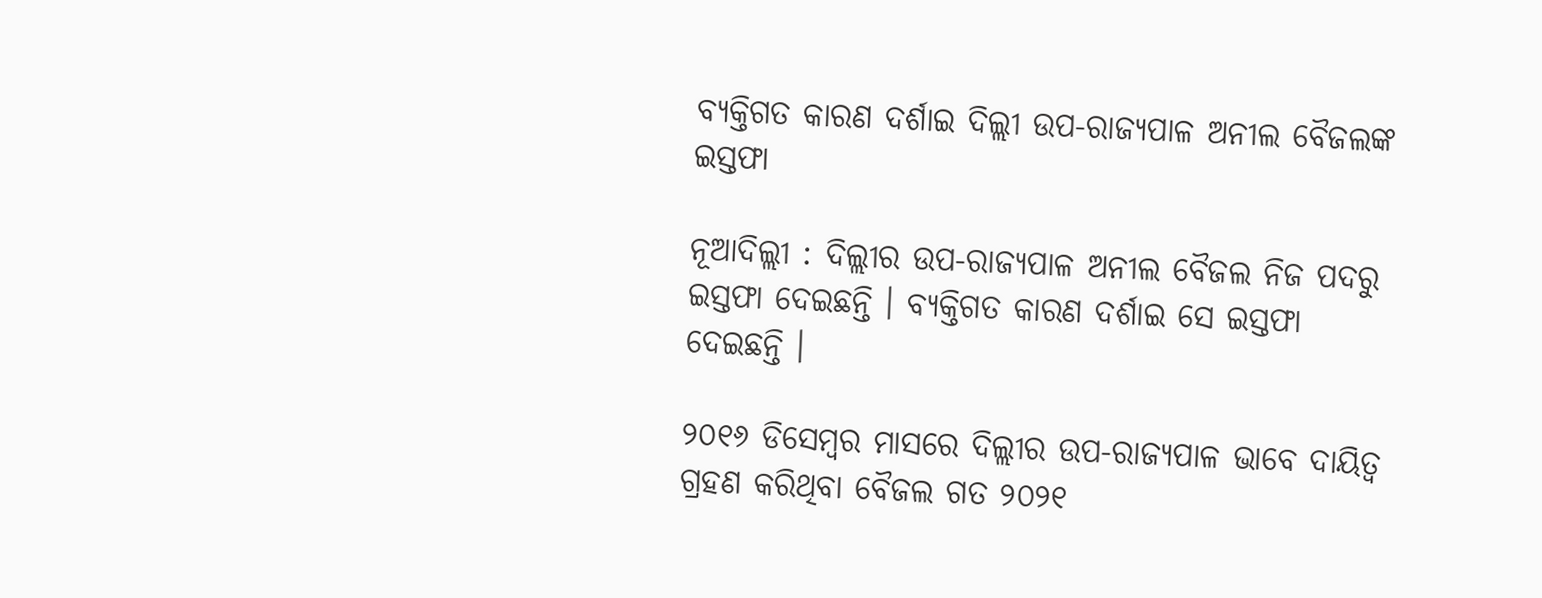ବ୍ୟକ୍ତିଗତ କାରଣ ଦର୍ଶାଇ ଦିଲ୍ଲୀ ଉପ-ରାଜ୍ୟପାଳ ଅନୀଲ ବୈଜଲଙ୍କ ଇସ୍ତଫା

ନୂଆଦିଲ୍ଲୀ : ଦିଲ୍ଲୀର ଉପ-ରାଜ୍ୟପାଳ ଅନୀଲ ବୈଜଲ ନିଜ ପଦରୁ ଇସ୍ତଫା ଦେଇଛନ୍ତି । ବ୍ୟକ୍ତିଗତ କାରଣ ଦର୍ଶାଇ ସେ ଇସ୍ତଫା ଦେଇଛନ୍ତି ।

୨୦୧୬ ଡିସେମ୍ବର ମାସରେ ଦିଲ୍ଲୀର ଉପ-ରାଜ୍ୟପାଳ ଭାବେ ଦାୟିତ୍ବ ଗ୍ରହଣ କରିଥିବା ବୈଜଲ ଗତ ୨୦୨୧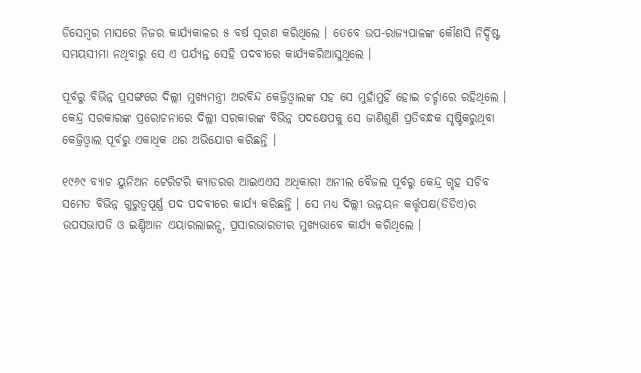ଡିସେମ୍ବର ମାସରେ ନିଜର କାର୍ଯ୍ୟକାଳର ୫ ବର୍ଷ ପୂରଣ କରିଥିଲେ । ତେବେ ଉପ-ରାଜ୍ୟପାଳଙ୍କ କୌଣସି ନିର୍ଦ୍ଦିଷ୍ଟ ସମୟସୀମା ନଥିବାରୁ ସେ ଏ ପର୍ଯ୍ୟନ୍ତ ସେହି ପଦବୀରେ କାର୍ଯ୍ୟକରିଆସୁଥିଲେ ।

ପୂର୍ବରୁ ବିଭିନ୍ନ ପ୍ରସଙ୍ଗରେ ଦିଲ୍ଲୀ ମୁଖ୍ୟମନ୍ତ୍ରୀ ଅରବିନ୍ଦ କେଜ୍ରିଓ୍ବାଲଙ୍କ ସହ ସେ ମୁହାଁମୁହିଁ ହୋଇ ଚର୍ଚ୍ଚାରେ ରହିଥିଲେ । କେନ୍ଦ୍ର ସରକାରଙ୍କ ପ୍ରରୋଚନାରେ ଦିଲ୍ଲୀ ସରକାରଙ୍କ ବିଭିନ୍ନ ପଦକ୍ଷେପକୁ ସେ ଜାଣିଶୁଣି ପ୍ରତିବନ୍ଧକ ସୃଷ୍ଟିକରୁଥିବା କେଜ୍ରିଓ୍ବାଲ ପୂର୍ବରୁ ଏକାଧିକ ଥର ଅଭିଯୋଗ କରିଛନ୍ତି ।

୧୯୬୯ ବ୍ୟାଚ ୟୁନିଅନ ଟେରିଟରି କ୍ୟାଡରର ଆଇଏଏସ ଅଧିକାରୀ ଅନୀଲ ବୈଜଲ ପୂର୍ବରୁ କେନ୍ଦ୍ର ଗୃହ ସଚିବ ସମେତ ବିଭିନ୍ନ ଗୁରୁତ୍ବପୂର୍ଣ୍ଣ ପଦ ପଦବୀରେ କାର୍ଯ୍ୟ କରିଛନ୍ତି । ସେ ମଧ୍ୟ ଦିଲ୍ଲୀ ଉନ୍ନୟନ କର୍ତ୍ତୃପକ୍ଷ(ଡିଡିଏ)ର ଉପସଭାପତି ଓ ଇଣ୍ଡିଆନ ଏୟାରଲାଇନ୍ସ, ପ୍ରସାରଭାରତୀର ମୁଖ୍ୟଭାବେ କାର୍ଯ୍ୟ କରିଥିଲେ ।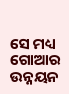ସେ ମଧ୍ୟ ଗୋଆର ଉନ୍ନୟନ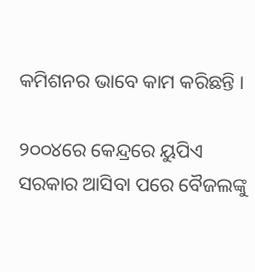କମିଶନର ଭାବେ କାମ କରିଛନ୍ତି ।

୨୦୦୪ରେ କେନ୍ଦ୍ରରେ ୟୁପିଏ ସରକାର ଆସିବା ପରେ ବୈଜଲଙ୍କୁ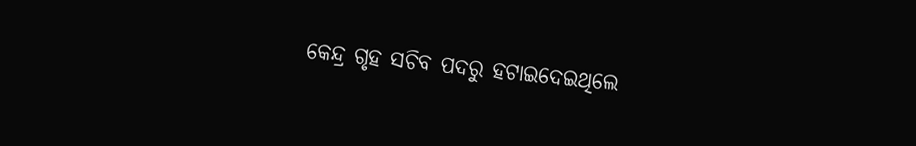କେନ୍ଦ୍ର ଗୃହ ସଚିବ ପଦରୁ ହଟାଇଦେଇଥିଲେ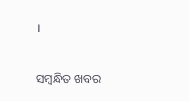।

ସମ୍ବନ୍ଧିତ ଖବର